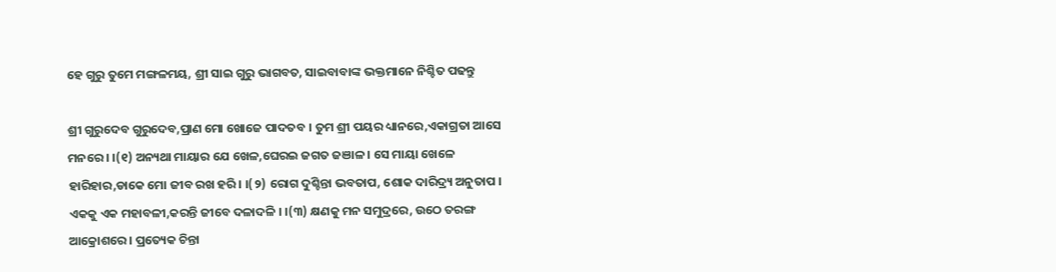ହେ ଗୁରୁ ତୁମେ ମଙ୍ଗଳମୟ, ଶ୍ରୀ ସାଇ ଗୁରୁ ଭାଗବତ, ସାଇବାବାଙ୍କ ଭକ୍ତମାନେ ନିଶ୍ଚିତ ପଢନ୍ତୁ

ଶ୍ରୀ ଗୁରୁଦେବ ଗୁରୁଦେବ,ପ୍ରାଣ ମୋ ଖୋଜେ ପାଦତବ । ତୁମ ଶ୍ରୀ ପୟର ଧ୍ୟାନରେ,ଏକାଗ୍ରତା ଆସେ ମନରେ । ।(୧) ଅନ୍ୟଥା ମାୟାର ଯେ ଖେଳ,ଘେରଇ ଜଗତ ଜଞାଳ । ସେ ମାୟା ଖେଳେ ହାରିହାର,ଡାକେ ମୋ ଜୀବ ରଖ ହରି । ।(୨) ରୋଗ ଦୁଶ୍ଚିନ୍ତା ଭବତାପ, ଶୋକ ଦାରିଦ୍ର୍ୟ ଅନୁତାପ । ଏକକୁ ଏକ ମହାବଳୀ,କରନ୍ତି ଜୀବେ ଦଳାଦଳି । ।(୩) କ୍ଷଣକୁ ମନ ସମୁଦ୍ରରେ, ଉଠେ ତରଙ୍ଗ ଆକ୍ରୋଶରେ । ପ୍ରତ୍ୟେକ ଚିନ୍ତା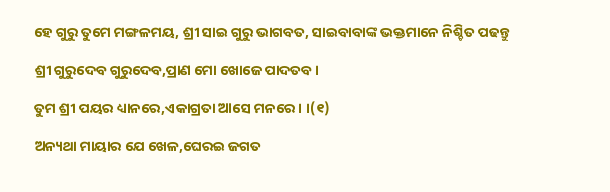ହେ ଗୁରୁ ତୁମେ ମଙ୍ଗଳମୟ, ଶ୍ରୀ ସାଇ ଗୁରୁ ଭାଗବତ, ସାଇବାବାଙ୍କ ଭକ୍ତମାନେ ନିଶ୍ଚିତ ପଢନ୍ତୁ

ଶ୍ରୀ ଗୁରୁଦେବ ଗୁରୁଦେବ,ପ୍ରାଣ ମୋ ଖୋଜେ ପାଦତବ ।

ତୁମ ଶ୍ରୀ ପୟର ଧ୍ୟାନରେ,ଏକାଗ୍ରତା ଆସେ ମନରେ । ।(୧)

ଅନ୍ୟଥା ମାୟାର ଯେ ଖେଳ,ଘେରଇ ଜଗତ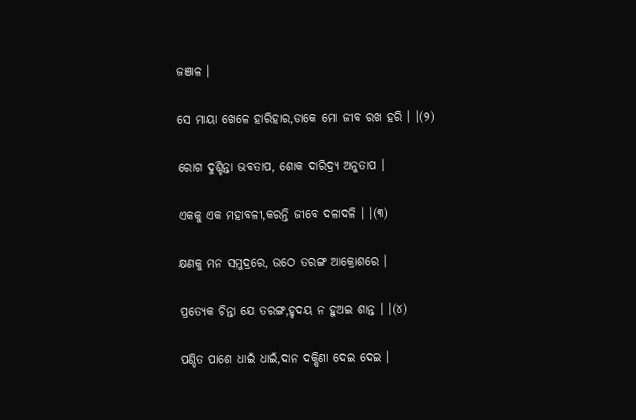ଜଞାଳ ।

ସେ ମାୟା ଖେଳେ ହାରିହାର,ଡାକେ ମୋ ଜୀବ ରଖ ହରି । ।(୨)

ରୋଗ ଦୁଶ୍ଚିନ୍ତା ଭବତାପ, ଶୋକ ଦାରିଦ୍ର୍ୟ ଅନୁତାପ ।

ଏକକୁ ଏକ ମହାବଳୀ,କରନ୍ତି ଜୀବେ ଦଳାଦଳି । ।(୩)

କ୍ଷଣକୁ ମନ ସମୁଦ୍ରରେ, ଉଠେ ତରଙ୍ଗ ଆକ୍ରୋଶରେ ।

ପ୍ରତ୍ୟେକ ଚିନ୍ତା ଯେ ତରଙ୍ଗ,ହୃଦୟ ନ ହୁଅଇ ଶାନ୍ତ । ।(୪)

ପଣ୍ଡିତ ପାଶେ ଧାଇଁ ଧାଇଁ,ଦାନ ଦକ୍ଷିଣା ଦେଇ ଦେଇ ।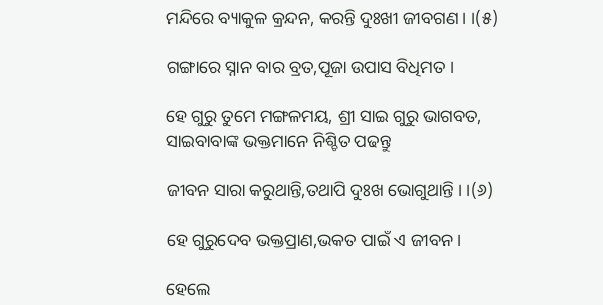ମନ୍ଦିରେ ବ୍ୟାକୁଳ କ୍ରନ୍ଦନ, କରନ୍ତି ଦୁଃଖୀ ଜୀବଗଣ । ।(୫)

ଗଙ୍ଗାରେ ସ୍ନାନ ବାର ବ୍ରତ,ପୂଜା ଉପାସ ବିଧିମତ ।

ହେ ଗୁରୁ ତୁମେ ମଙ୍ଗଳମୟ, ଶ୍ରୀ ସାଇ ଗୁରୁ ଭାଗବତ, ସାଇବାବାଙ୍କ ଭକ୍ତମାନେ ନିଶ୍ଚିତ ପଢନ୍ତୁ

ଜୀବନ ସାରା କରୁଥାନ୍ତି,ତଥାପି ଦୁଃଖ ଭୋଗୁଥାନ୍ତି । ।(୬)

ହେ ଗୁରୁଦେବ ଭକ୍ତପ୍ରାଣ,ଭକତ ପାଇଁ ଏ ଜୀବନ ।

ହେଲେ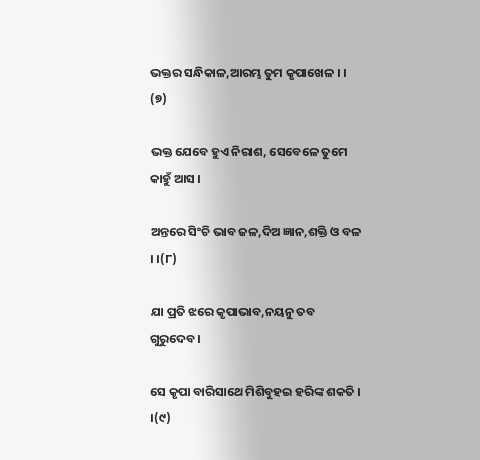ଭକ୍ତର ସନ୍ଧିକାଳ,ଆରମ୍ଭ ତୁମ କୃପାଖେଳ । । (୭)

ଭକ୍ତ ଯେବେ ହୁଏ ନିରାଶ, ସେବେଳେ ତୁମେ କାହୁଁ ଆସ ।

ଅନ୍ତରେ ସିଂଚି ଭାବ ଜଳ,ଦିଅ ଜ୍ଞାନ,ଶକ୍ତି ଓ ବଳ । ।(୮)

ଯା ପ୍ରତି ଝରେ କୃପାଭାବ,ନୟନୁ ତବ ଗୁରୁଦେବ ।

ସେ କୃପା ବାରିସାଥେ ମିଶିବୁହଇ ହରିଙ୍କ ଶକତି । ।(୯)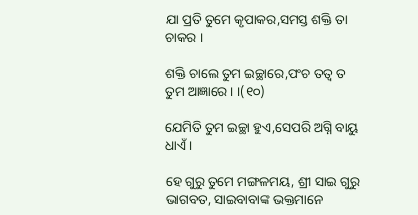ଯା ପ୍ରତି ତୁମେ କୃପାକର,ସମସ୍ତ ଶକ୍ତି ତା ଚାକର ।

ଶକ୍ତି ଚାଲେ ତୁମ ଇଚ୍ଛାରେ,ପଂଚ ତତ୍ୱ ତ ତୁମ ଆଜ୍ଞାରେ । ।(୧୦)

ଯେମିତି ତୁମ ଇଚ୍ଛା ହୁଏ,ସେପରି ଅଗ୍ନି ବାୟୁ ଧାଏଁ ।

ହେ ଗୁରୁ ତୁମେ ମଙ୍ଗଳମୟ, ଶ୍ରୀ ସାଇ ଗୁରୁ ଭାଗବତ, ସାଇବାବାଙ୍କ ଭକ୍ତମାନେ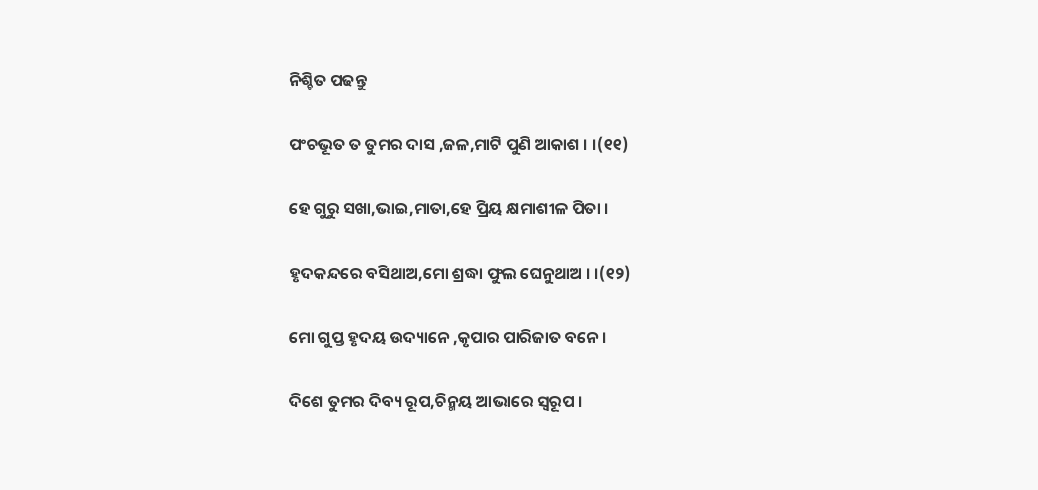ନିଶ୍ଚିତ ପଢନ୍ତୁ

ପଂଚଭୂତ ତ ତୁମର ଦାସ ,ଜଳ,ମାଟି ପୁଣି ଆକାଶ । ।(୧୧)

ହେ ଗୁରୁ ସଖା,ଭାଇ,ମାତା,ହେ ପ୍ରିୟ କ୍ଷମାଶୀଳ ପିତା ।

ହୃଦକନ୍ଦରେ ବସିଥାଅ,ମୋ ଶ୍ରଦ୍ଧା ଫୁଲ ଘେନୁଥାଅ । ।(୧୨)

ମୋ ଗୁପ୍ତ ହୃଦୟ ଉଦ୍ୟାନେ ,କୃପାର ପାରିଜାତ ବନେ ।

ଦିଶେ ତୁମର ଦିବ୍ୟ ରୂପ,ଚିନ୍ମୟ ଆଭାରେ ସ୍ବରୂପ ।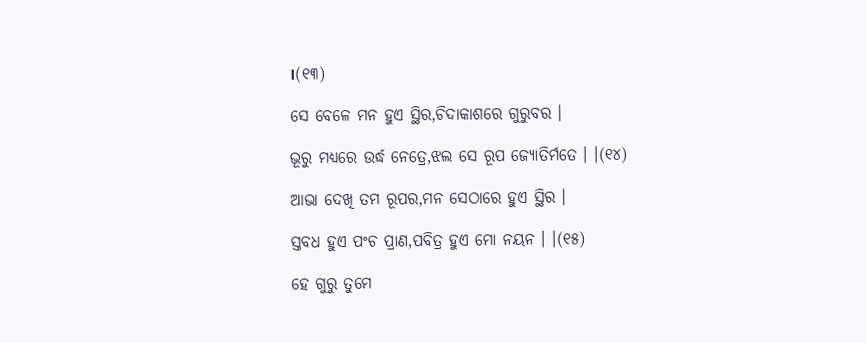।(୧୩)

ସେ ବେଳେ ମନ ହୁଏ ସ୍ଥିର,ଚିଦାକାଶରେ ଗୁରୁବର ।

ଭୂରୁ ମଧ୍ୟରେ ଉର୍ଦ୍ଧ ନେତ୍ରେ,ଝଲ ସେ ରୂପ ଜ୍ୟୋତିର୍ମତେ । ।(୧୪)

ଆଭା ଦେଖି ତମ ରୂପର,ମନ ସେଠାରେ ହୁଏ ସ୍ଥିର ।

ସ୍ତବଧ ହୁଏ ପଂଚ ପ୍ରାଣ,ପବିତ୍ର ହୁଏ ମୋ ନୟନ । ।(୧୫)

ହେ ଗୁରୁ ତୁମେ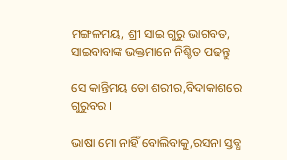ମଙ୍ଗଳମୟ, ଶ୍ରୀ ସାଇ ଗୁରୁ ଭାଗବତ, ସାଇବାବାଙ୍କ ଭକ୍ତମାନେ ନିଶ୍ଚିତ ପଢନ୍ତୁ

ସେ କାନ୍ତିମୟ ତୋ ଶରୀର,ବିଦାକାଶରେ ଗୁରୁବର ।

ଭାଷା ମୋ ନାହିଁ ବୋଲିବାକୁ,ରସନା ସ୍ତବ୍ଧ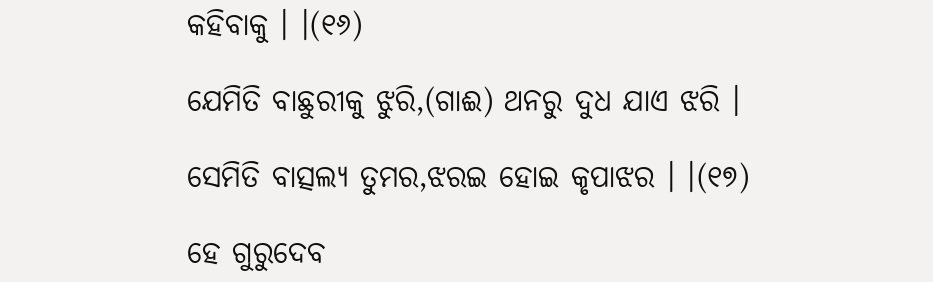କହିବାକୁ । ।(୧୬)

ଯେମିତି ବାଛୁରୀକୁ ଝୁରି,(ଗାଈ) ଥନରୁ ଦୁଧ ଯାଏ ଝରି ।

ସେମିତି ବାତ୍ସଲ୍ୟ ତୁମର,ଝରଇ ହୋଇ କୃପାଝର । ।(୧୭)

ହେ ଗୁରୁଦେବ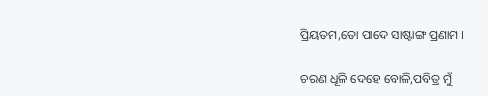ପ୍ରିୟତମ,ତୋ ପାଦେ ସାଷ୍ଟାଙ୍ଗ ପ୍ରଣାମ ।

ଚରଣ ଧୂଳି ଦେହେ ବୋଳି,ପବିତ୍ର ମୁଁ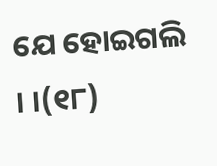ଯେ ହୋଇଗଲି । ।(୧୮)